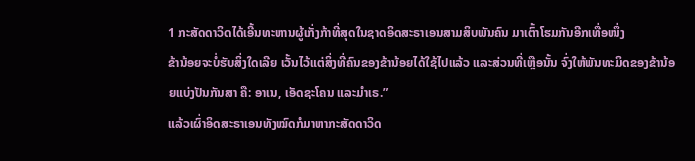1 ກະສັດດາວິດໄດ້ເອີ້ນທະຫານຜູ້ເກັ່ງກ້າທີ່ສຸດໃນຊາດອິດສະຣາເອນສາມສິບພັນຄົນ ມາເຕົ້າໂຮມກັນອີກເທື່ອໜຶ່ງ
ຂ້ານ້ອຍຈະບໍ່ຮັບສິ່ງໃດເລີຍ ເວັ້ນໄວ້ແຕ່ສິ່ງທີ່ຄົນຂອງຂ້ານ້ອຍໄດ້ໃຊ້ໄປແລ້ວ ແລະສ່ວນທີ່ເຫຼືອນັ້ນ ຈົ່ງໃຫ້ພັນທະມິດຂອງຂ້ານ້ອຍແບ່ງປັນກັນສາ ຄື: ອາເນ, ເອັດຊະໂຄນ ແລະມຳເຣ.”
ແລ້ວເຜົ່າອິດສະຣາເອນທັງໝົດກໍມາຫາກະສັດດາວິດ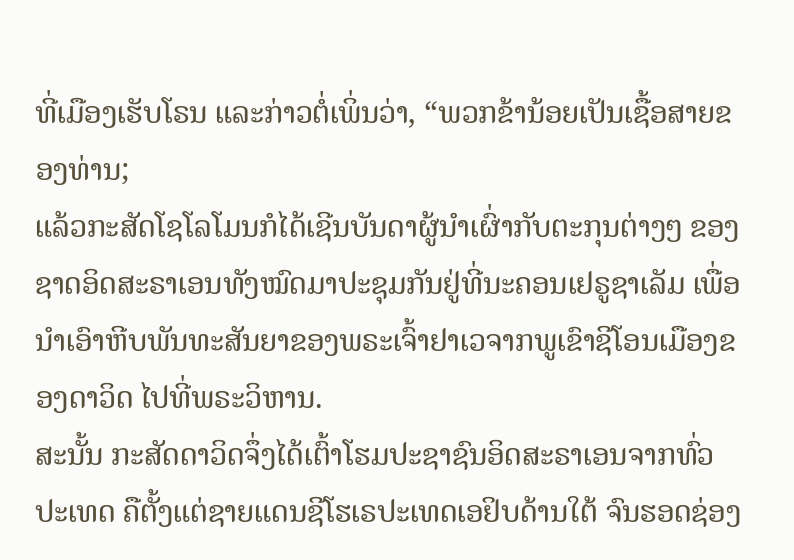ທີ່ເມືອງເຮັບໂຣນ ແລະກ່າວຕໍ່ເພິ່ນວ່າ, “ພວກຂ້ານ້ອຍເປັນເຊື້ອສາຍຂອງທ່ານ;
ແລ້ວກະສັດໂຊໂລໂມນກໍໄດ້ເຊີນບັນດາຜູ້ນຳເຜົ່າກັບຕະກຸນຕ່າງໆ ຂອງຊາດອິດສະຣາເອນທັງໝົດມາປະຊຸມກັນຢູ່ທີ່ນະຄອນເຢຣູຊາເລັມ ເພື່ອນຳເອົາຫີບພັນທະສັນຍາຂອງພຣະເຈົ້າຢາເວຈາກພູເຂົາຊີໂອນເມືອງຂອງດາວິດ ໄປທີ່ພຣະວິຫານ.
ສະນັ້ນ ກະສັດດາວິດຈຶ່ງໄດ້ເຕົ້າໂຮມປະຊາຊົນອິດສະຣາເອນຈາກທົ່ວປະເທດ ຄືຕັ້ງແຕ່ຊາຍແດນຊີໂຮເຣປະເທດເອຢິບດ້ານໃຕ້ ຈົນຮອດຊ່ອງ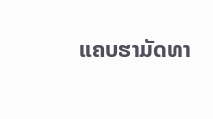ແຄບຮາມັດທາ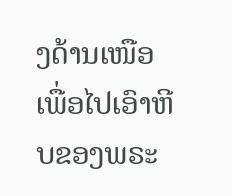ງດ້ານເໜືອ ເພື່ອໄປເອົາຫີບຂອງພຣະ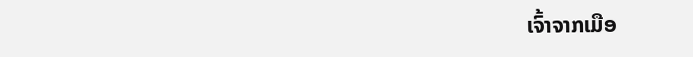ເຈົ້າຈາກເມືອ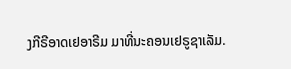ງກີຣີອາດເຢອາຣີມ ມາທີ່ນະຄອນເຢຣູຊາເລັມ.